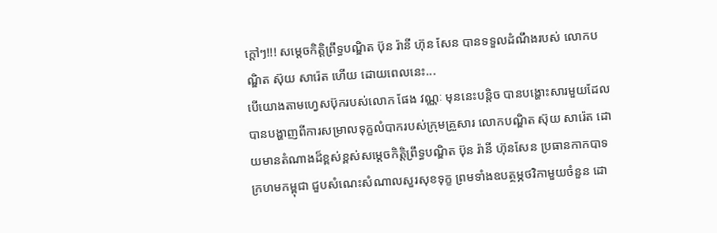ក្តៅៗ!!! សម្ដេចកិត្តិព្រឹទ្ធបណ្ឌិត ប៊ុន រ៉ានី ហ៊ុន សែន បានទទួលដំណឹងរបស់ លោកបណ្ឌិត ស៊ុយ សារ៉េត ហើយ ដោយពេលនេះ...
បើយោងតាមហ្វេសប៊ុករបស់លោក ផែង វណ្ណៈ មុននេះបន្តិច បានបង្ហោះសារមួយដែលបានបង្ហាញពីការសម្រាលទុក្ខលំបាករបស់ក្រុមគ្រួសារ លោកបណ្ឌិត ស៊ុយ សារ៉េត ដោយមានតំណាងដ៏ខ្ពស់ខ្ពស់សម្តេចកិត្តិព្រឹទ្ធបណ្ឌិត ប៊ុន រ៉ានី ហ៊ុនសែន ប្រធានកាកបាទក្រហមកម្ពុជា ជួបសំណេះសំណាលសួរសុខទុក្ខ ព្រមទាំងឧបត្ថម្ភថវិកាមួយចំនួន ដោ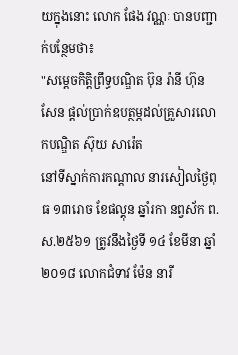យក្នុងនោះ លោក ផែង វណ្ណៈ បានបញ្ជាក់បន្ថែមថា៖
"សម្ដេចកិត្តិព្រឹទ្ធបណ្ឌិត ប៊ុន រ៉ានី ហ៊ុន សែន ផ្ដល់ប្រាក់ឧបត្ថម្ភដល់គ្រួសារលោកបណ្ឌិត ស៊ុយ សារ៉េត
នៅទីស្នាក់ការកណ្តាល នារសៀលថ្ងៃពុធ ១៣រោច ខែផល្គុន ឆ្នាំរកា នព្វស័ក ព.ស.២៥៦១ ត្រូវនឹងថ្ងៃទី ១៤ ខែមីនា ឆ្នាំ២០១៨ លោកជំទាវ ម៉ែន នារី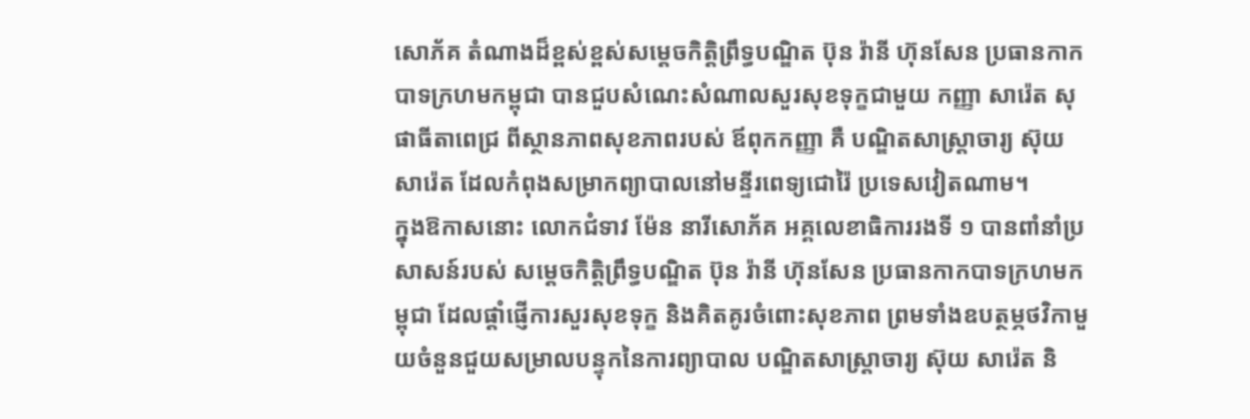សោភ័គ តំណាងដ៏ខ្ពស់ខ្ពស់សម្តេចកិត្តិព្រឹទ្ធបណ្ឌិត ប៊ុន រ៉ានី ហ៊ុនសែន ប្រធានកាកបាទក្រហមកម្ពុជា បានជួបសំណេះសំណាលសួរសុខទុក្ខជាមួយ កញ្ញា សារ៉េត សុផាធីតាពេជ្រ ពីស្ថានភាពសុខភាពរបស់ ឪពុកកញ្ញា គឺ បណ្ឌិតសាស្ត្រាចារ្យ ស៊ុយ សារ៉េត ដែលកំពុងសម្រាកព្យាបាលនៅមន្ទីរពេទ្យជោរ៉ៃ ប្រទេសវៀតណាម។
ក្នុងឱកាសនោះ លោកជំទាវ ម៉ែន នារីសោភ័គ អគ្គលេខាធិការរងទី ១ បានពាំនាំប្រសាសន៍របស់ សម្តេចកិត្តិព្រឹទ្ធបណ្ឌិត ប៊ុន រ៉ានី ហ៊ុនសែន ប្រធានកាកបាទក្រហមកម្ពុជា ដែលផ្តាំផ្ញើការសួរសុខទុក្ខ និងគិតគូរចំពោះសុខភាព ព្រមទាំងឧបត្ថម្ភថវិកាមួយចំនួនជួយសម្រាលបន្ទុកនៃការព្យាបាល បណ្ឌិតសាស្ត្រាចារ្យ ស៊ុយ សារ៉េត និ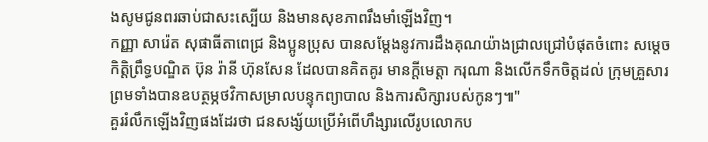ងសូមជូនពរឆាប់ជាសះស្បើយ និងមានសុខភាពរឹងមាំឡើងវិញ។
កញ្ញា សារ៉េត សុផាធីតាពេជ្រ និងប្អូនប្រុស បានសម្តែងនូវការដឹងគុណយ៉ាងជ្រាលជ្រៅបំផុតចំពោះ សម្តេចកិត្តិព្រឹទ្ធបណ្ឌិត ប៊ុន រ៉ានី ហ៊ុនសែន ដែលបានគិតគូរ មានក្តីមេត្តា ករុណា និងលើកទឹកចិត្តដល់ ក្រុមគ្រួសារ ព្រមទាំងបានឧបត្ថម្ភថវិកាសម្រាលបន្ទុកព្យាបាល និងការសិក្សារបស់កូនៗ៕"
គួររំលឹកឡើងវិញផងដែរថា ជនសង្ស័យប្រើអំពើហឹង្សារលើរូបលោកប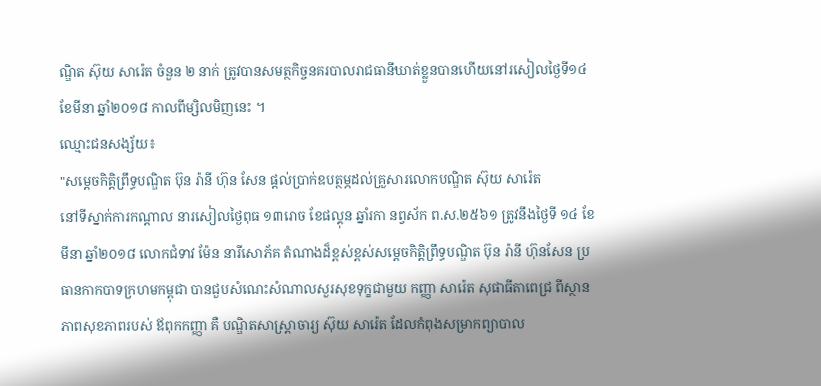ណ្ឌិត ស៊ុយ សារ៉េត ចំនួន ២ នាក់ ត្រូវបានសមត្ថកិច្ចនគរបាលរាជធានីឃាត់ខ្លួនបានហើយនៅរសៀលថ្ងៃទី១៤ ខែមីនា ឆ្នាំ២០១៨ កាលពីម្សិលមិញនេះ ។
ឈ្មោះជនសង្ស័យ៖
"សម្ដេចកិត្តិព្រឹទ្ធបណ្ឌិត ប៊ុន រ៉ានី ហ៊ុន សែន ផ្ដល់ប្រាក់ឧបត្ថម្ភដល់គ្រួសារលោកបណ្ឌិត ស៊ុយ សារ៉េត
នៅទីស្នាក់ការកណ្តាល នារសៀលថ្ងៃពុធ ១៣រោច ខែផល្គុន ឆ្នាំរកា នព្វស័ក ព.ស.២៥៦១ ត្រូវនឹងថ្ងៃទី ១៤ ខែមីនា ឆ្នាំ២០១៨ លោកជំទាវ ម៉ែន នារីសោភ័គ តំណាងដ៏ខ្ពស់ខ្ពស់សម្តេចកិត្តិព្រឹទ្ធបណ្ឌិត ប៊ុន រ៉ានី ហ៊ុនសែន ប្រធានកាកបាទក្រហមកម្ពុជា បានជួបសំណេះសំណាលសួរសុខទុក្ខជាមួយ កញ្ញា សារ៉េត សុផាធីតាពេជ្រ ពីស្ថានភាពសុខភាពរបស់ ឪពុកកញ្ញា គឺ បណ្ឌិតសាស្ត្រាចារ្យ ស៊ុយ សារ៉េត ដែលកំពុងសម្រាកព្យាបាល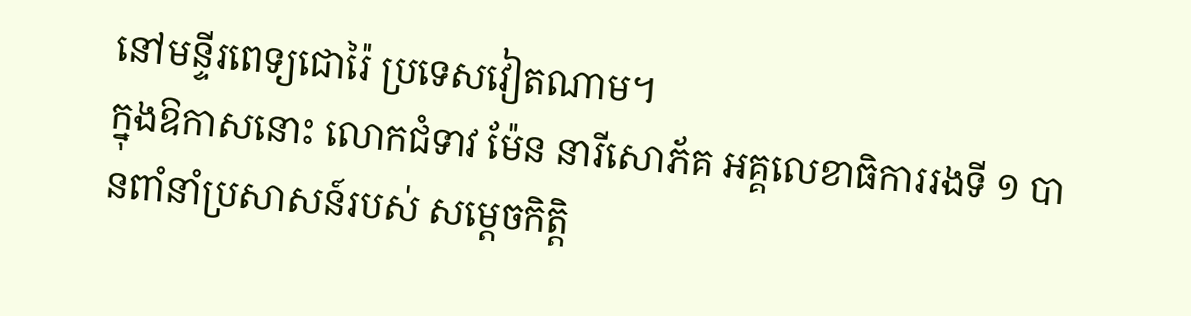នៅមន្ទីរពេទ្យជោរ៉ៃ ប្រទេសវៀតណាម។
ក្នុងឱកាសនោះ លោកជំទាវ ម៉ែន នារីសោភ័គ អគ្គលេខាធិការរងទី ១ បានពាំនាំប្រសាសន៍របស់ សម្តេចកិត្តិ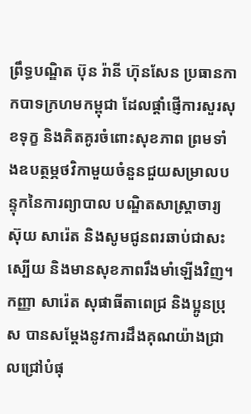ព្រឹទ្ធបណ្ឌិត ប៊ុន រ៉ានី ហ៊ុនសែន ប្រធានកាកបាទក្រហមកម្ពុជា ដែលផ្តាំផ្ញើការសួរសុខទុក្ខ និងគិតគូរចំពោះសុខភាព ព្រមទាំងឧបត្ថម្ភថវិកាមួយចំនួនជួយសម្រាលបន្ទុកនៃការព្យាបាល បណ្ឌិតសាស្ត្រាចារ្យ ស៊ុយ សារ៉េត និងសូមជូនពរឆាប់ជាសះស្បើយ និងមានសុខភាពរឹងមាំឡើងវិញ។
កញ្ញា សារ៉េត សុផាធីតាពេជ្រ និងប្អូនប្រុស បានសម្តែងនូវការដឹងគុណយ៉ាងជ្រាលជ្រៅបំផុ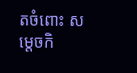តចំពោះ សម្តេចកិ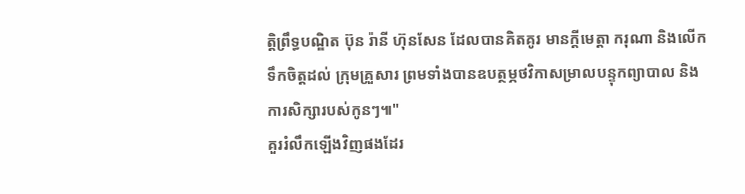ត្តិព្រឹទ្ធបណ្ឌិត ប៊ុន រ៉ានី ហ៊ុនសែន ដែលបានគិតគូរ មានក្តីមេត្តា ករុណា និងលើកទឹកចិត្តដល់ ក្រុមគ្រួសារ ព្រមទាំងបានឧបត្ថម្ភថវិកាសម្រាលបន្ទុកព្យាបាល និងការសិក្សារបស់កូនៗ៕"
គួររំលឹកឡើងវិញផងដែរ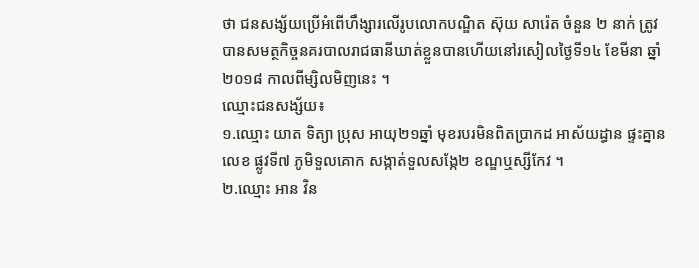ថា ជនសង្ស័យប្រើអំពើហឹង្សារលើរូបលោកបណ្ឌិត ស៊ុយ សារ៉េត ចំនួន ២ នាក់ ត្រូវបានសមត្ថកិច្ចនគរបាលរាជធានីឃាត់ខ្លួនបានហើយនៅរសៀលថ្ងៃទី១៤ ខែមីនា ឆ្នាំ២០១៨ កាលពីម្សិលមិញនេះ ។
ឈ្មោះជនសង្ស័យ៖
១.ឈ្មោះ យាត ទិត្យា ប្រុស អាយុ២១ឆ្នាំ មុខរបរមិនពិតប្រាកដ អាស័យដ្ធាន ផ្ទះគ្នានលេខ ផ្លូវទី៧ ភូមិទួលគោក សង្កាត់ទួលសង្កែ២ ខណ្ឌឬស្សីកែវ ។
២.ឈ្មោះ អាន វិន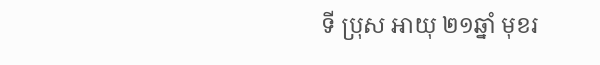ទី ប្រុស អាយុ ២១ឆ្នាំ មុខរ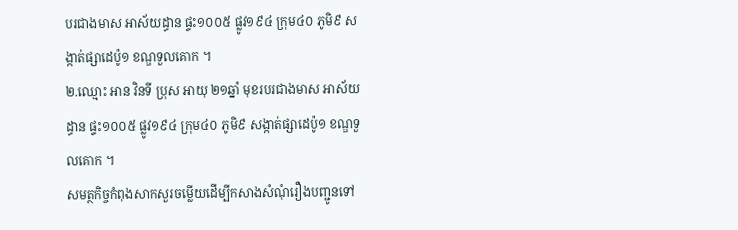បរជាងមាស អាស័យដ្ធាន ផ្ទះ១០០៥ ផ្លូវ១៩៤ ក្រុម៤០ ភូមិ៩ សង្កាត់ផ្សាដេប៉ូ១ ខណ្ឌទួលគោក ។
២.ឈ្មោះ អាន វិនទី ប្រុស អាយុ ២១ឆ្នាំ មុខរបរជាងមាស អាស័យដ្ធាន ផ្ទះ១០០៥ ផ្លូវ១៩៤ ក្រុម៤០ ភូមិ៩ សង្កាត់ផ្សាដេប៉ូ១ ខណ្ឌទួលគោក ។
សមត្ថកិច្ចកំពុងសាកសួរចម្លើយដើម្បីកសាងសំណុំរឿងបញ្ជូនទៅ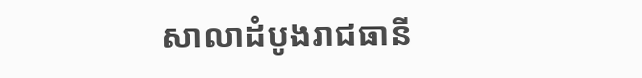សាលាដំបូងរាជធានី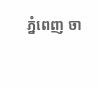ភ្នំពេញ ចា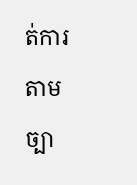ត់ការតាមច្បា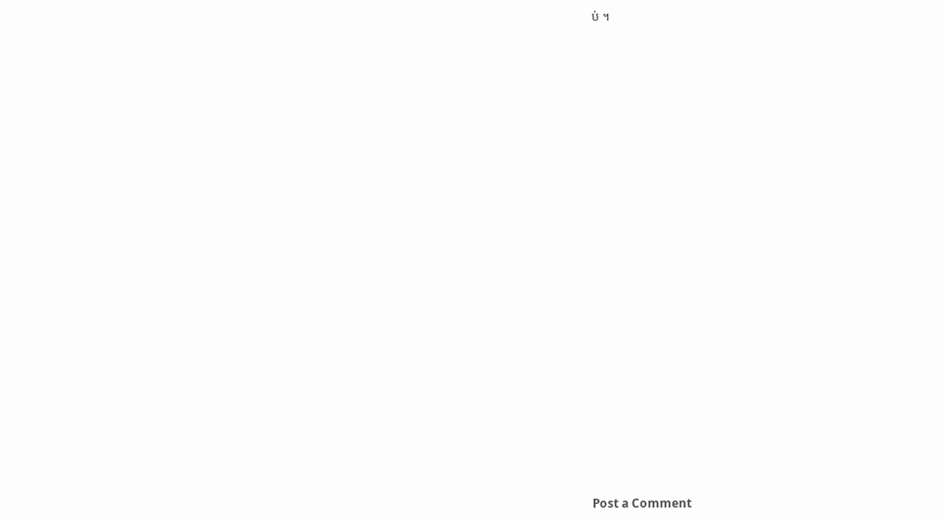ប់ ។




























Post a Comment